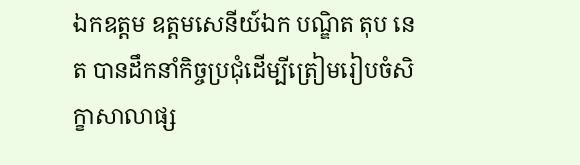ឯកឧត្តម ឧត្តមសេនីយ៍ឯក បណ្ឌិត តុប នេត បានដឹកនាំកិច្ចប្រជុំដើម្បីត្រៀមរៀបចំសិក្ខាសាលាផ្ស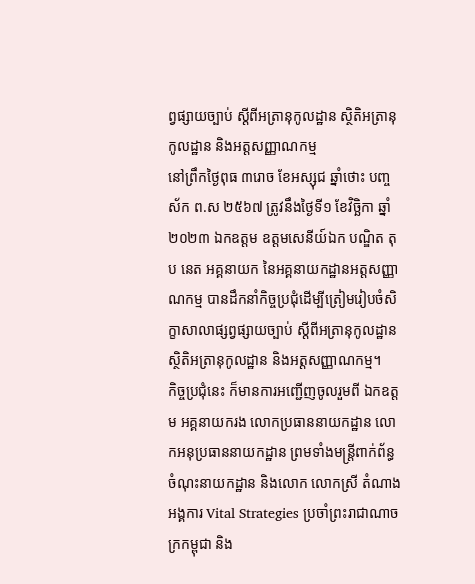ព្វផ្សាយច្បាប់ ស្ដីពីអត្រានុកូលដ្ឋាន ស្ថិតិអត្រានុកូលដ្ឋាន និងអត្តសញ្ញាណកម្ម
នៅព្រឹកថ្ងៃពុធ ៣រោច ខែអស្សុជ ឆ្នាំថោះ បញ្ចស័ក ព.ស ២៥៦៧ ត្រូវនឹងថ្ងៃទី១ ខែវិច្ឆិកា ឆ្នាំ២០២៣ ឯកឧត្តម ឧត្តមសេនីយ៍ឯក បណ្ឌិត តុប នេត អគ្គនាយក នៃអគ្គនាយកដ្ឋានអត្តសញ្ញាណកម្ម បានដឹកនាំកិច្ចប្រជុំដើម្បីត្រៀមរៀបចំសិក្ខាសាលាផ្សព្វផ្សាយច្បាប់ ស្ដីពីអត្រានុកូលដ្ឋាន ស្ថិតិអត្រានុកូលដ្ឋាន និងអត្តសញ្ញាណកម្ម។
កិច្ចប្រជុំនេះ ក៏មានការអញ្ជើញចូលរួមពី ឯកឧត្តម អគ្គនាយករង លោកប្រធាននាយកដ្ឋាន លោកអនុប្រធាននាយកដ្ឋាន ព្រមទាំងមន្រ្តីពាក់ព័ន្ធចំណុះនាយកដ្ឋាន និងលោក លោកស្រី តំណាងអង្គការ Vital Strategies ប្រចាំព្រះរាជាណាចក្រកម្ពុជា និង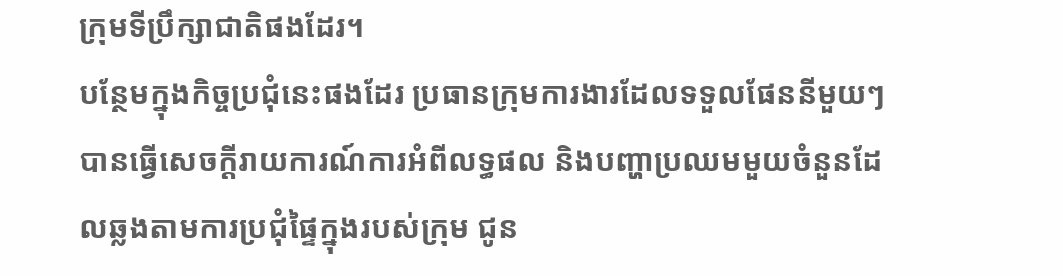ក្រុមទីប្រឹក្សាជាតិផងដែរ។
បន្ថែមក្នុងកិច្ចប្រជុំនេះផងដែរ ប្រធានក្រុមការងារដែលទទួលផែននីមួយៗ បានធ្វើសេចក្តីរាយការណ៍ការអំពីលទ្ធផល និងបញ្ហាប្រឈមមួយចំនួនដែលឆ្លងតាមការប្រជុំផ្ទៃក្នុងរបស់ក្រុម ជូន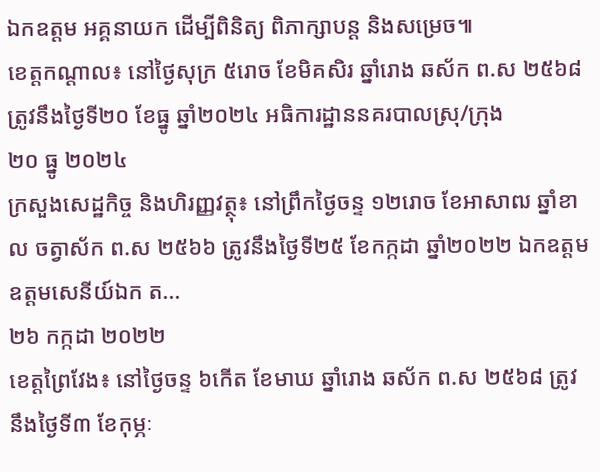ឯកឧត្តម អគ្គនាយក ដើម្បីពិនិត្យ ពិភាក្សាបន្ត និងសម្រេច៕
ខេត្តកណ្ដាល៖ នៅថ្ងៃសុក្រ ៥រោច ខែមិគសិរ ឆ្នាំរោង ឆស័ក ព.ស ២៥៦៨ ត្រូវនឹងថ្ងៃទី២០ ខែធ្នូ ឆ្នាំ២០២៤ អធិការដ្ឋាននគរបាលស្រុ/ក្រុង
២០ ធ្នូ ២០២៤
ក្រសួងសេដ្ឋកិច្ច និងហិរញ្ញវត្ថុ៖ នៅព្រឹកថ្ងៃចន្ទ ១២រោច ខែអាសាឍ ឆ្នាំខាល ចត្វាស័ក ព.ស ២៥៦៦ ត្រូវនឹងថ្ងៃទី២៥ ខែកក្កដា ឆ្នាំ២០២២ ឯកឧត្ដម ឧត្តមសេនីយ៍ឯក ត...
២៦ កក្កដា ២០២២
ខេត្តព្រៃវែង៖ នៅថ្ងៃចន្ទ ៦កើត ខែមាឃ ឆ្នាំរោង ឆស័ក ព.ស ២៥៦៨ ត្រូវនឹងថ្ងៃទី៣ ខែកុម្ភៈ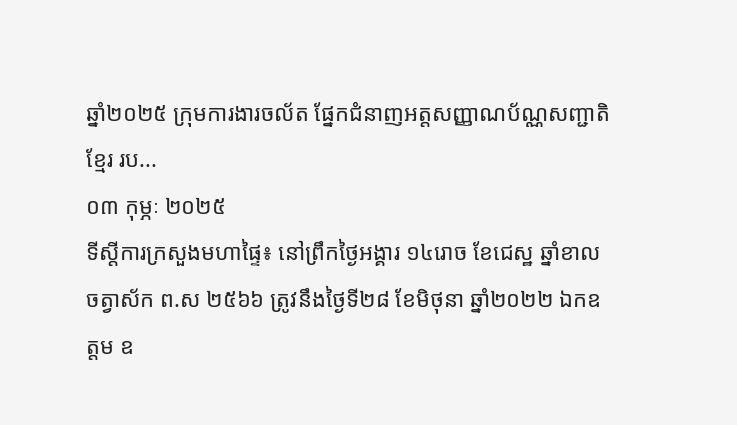ឆ្នាំ២០២៥ ក្រុមការងារចល័ត ផ្នែកជំនាញអត្តសញ្ញាណប័ណ្ណសញ្ជាតិខ្មែរ រប...
០៣ កុម្ភៈ ២០២៥
ទីស្តីការក្រសួងមហាផ្ទៃ៖ នៅព្រឹកថ្ងៃអង្គារ ១៤រោច ខែជេស្ឋ ឆ្នាំខាល ចត្វាស័ក ព.ស ២៥៦៦ ត្រូវនឹងថ្ងៃទី២៨ ខែមិថុនា ឆ្នាំ២០២២ ឯកឧត្តម ឧ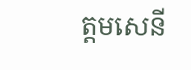ត្តមសេនី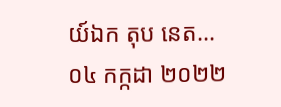យ៍ឯក តុប នេត...
០៤ កក្កដា ២០២២